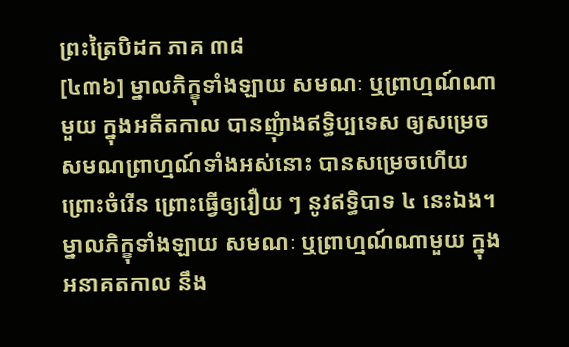ព្រះត្រៃបិដក ភាគ ៣៨
[៤៣៦] ម្នាលភិក្ខុទាំងឡាយ សមណៈ ឬព្រាហ្មណ៍ណាមួយ ក្នុងអតីតកាល បានញុំាងឥទ្ធិប្បទេស ឲ្យសម្រេច សមណព្រាហ្មណ៍ទាំងអស់នោះ បានសម្រេចហើយ ព្រោះចំរើន ព្រោះធ្វើឲ្យរឿយ ៗ នូវឥទ្ធិបាទ ៤ នេះឯង។ ម្នាលភិក្ខុទាំងឡាយ សមណៈ ឬព្រាហ្មណ៍ណាមួយ ក្នុងអនាគតកាល នឹង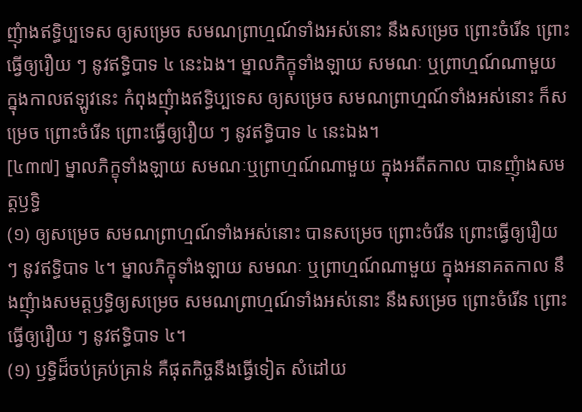ញុំាងឥទ្ធិប្បទេស ឲ្យសម្រេច សមណព្រាហ្មណ៍ទាំងអស់នោះ នឹងសម្រេច ព្រោះចំរើន ព្រោះធ្វើឲ្យរឿយ ៗ នូវឥទ្ធិបាទ ៤ នេះឯង។ ម្នាលភិក្ខុទាំងឡាយ សមណៈ ឬព្រាហ្មណ៍ណាមួយ ក្នុងកាលឥឡូវនេះ កំពុងញុំាងឥទ្ធិប្បទេស ឲ្យសម្រេច សមណព្រាហ្មណ៍ទាំងអស់នោះ ក៏សម្រេច ព្រោះចំរើន ព្រោះធ្វើឲ្យរឿយ ៗ នូវឥទ្ធិបាទ ៤ នេះឯង។
[៤៣៧] ម្នាលភិក្ខុទាំងឡាយ សមណៈឬព្រាហ្មណ៍ណាមួយ ក្នុងអតីតកាល បានញុំាងសមត្តឫទ្ធិ
(១) ឲ្យសម្រេច សមណព្រាហ្មណ៍ទាំងអស់នោះ បានសម្រេច ព្រោះចំរើន ព្រោះធ្វើឲ្យរឿយ ៗ នូវឥទ្ធិបាទ ៤។ ម្នាលភិក្ខុទាំងឡាយ សមណៈ ឬព្រាហ្មណ៍ណាមួយ ក្នុងអនាគតកាល នឹងញុំាងសមត្តឫទ្ធិឲ្យសម្រេច សមណព្រាហ្មណ៍ទាំងអស់នោះ នឹងសម្រេច ព្រោះចំរើន ព្រោះធ្វើឲ្យរឿយ ៗ នូវឥទ្ធិបាទ ៤។
(១) ឫទ្ធិដ៏ចប់គ្រប់គ្រាន់ គឺផុតកិច្ចនឹងធ្វើទៀត សំដៅយ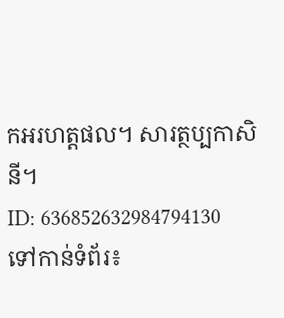កអរហត្តផល។ សារត្ថប្បកាសិនី។
ID: 636852632984794130
ទៅកាន់ទំព័រ៖